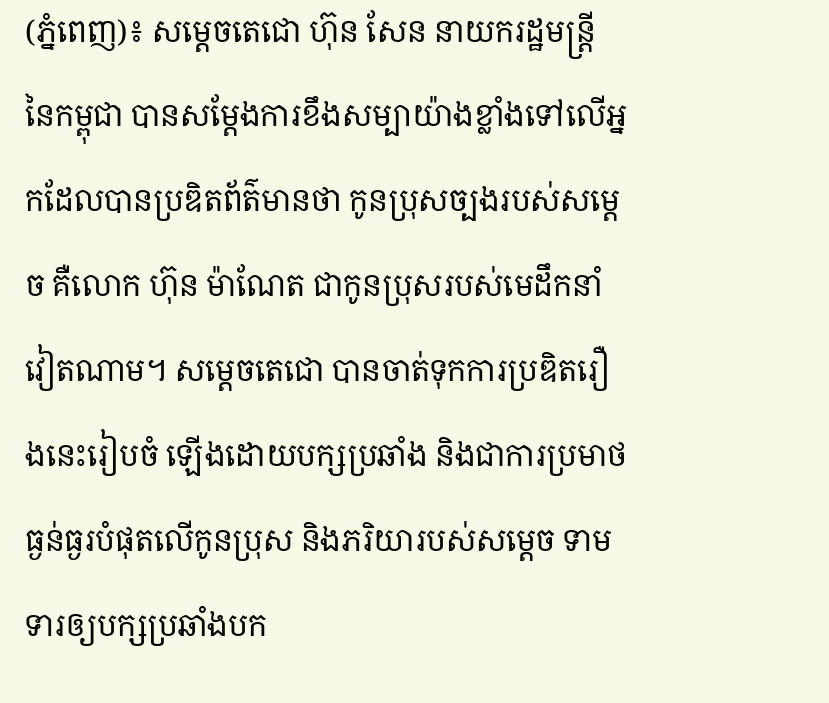(ភ្នំពេញ)៖ សម្តេចតេជោ ហ៊ុន សែន នាយករដ្ឋមន្រ្តី នៃកម្ពុជា បានសម្តែងការខឹងសម្បាយ៉ាងខ្លាំងទៅលើអ្នកដែលបានប្រឌិតព័ត៌មានថា កូនប្រុសច្បងរបស់សម្តេច គឺលោក ហ៊ុន ម៉ាណែត ជាកូនប្រុសរបស់មេដឹកនាំវៀតណាម។ សម្តេចតេជោ បានចាត់ទុកការប្រឌិតរឿងនេះរៀបចំ ឡើងដោយបក្សប្រឆាំង និងជាការប្រមាថធ្ងន់ធ្ងរបំផុតលើកូនប្រុស និងភរិយារបស់សម្តេច ទាមទារឲ្យបក្សប្រឆាំងបក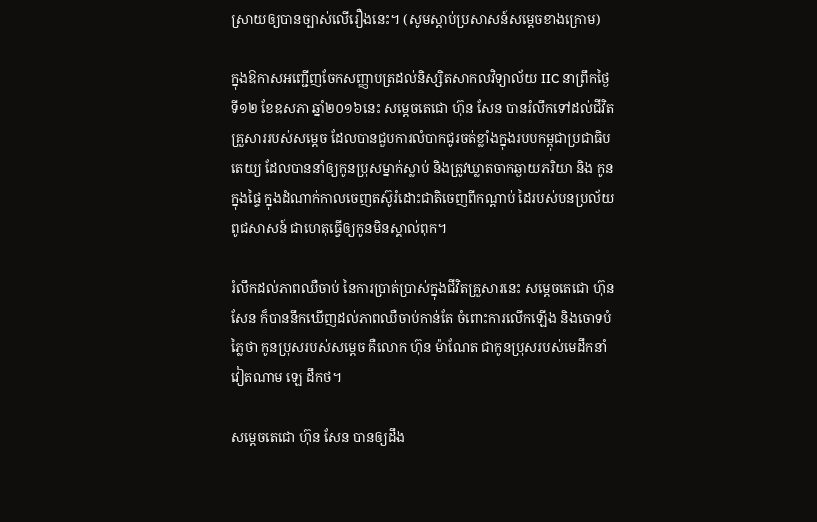ស្រាយឲ្យបានច្បាស់លើរឿងនេះ។ (សូមស្តាប់ប្រសាសន៍សម្តេចខាងក្រោម)

ក្នុងឱកាសអញ្ជើញចែកសញ្ញាបត្រដល់និស្សិតសាកលវិទ្យាល័យ IIC នាព្រឹកថ្ងៃទី១២ ខែឧសភា ឆ្នាំ២០១៦នេះ សម្តេចតេជោ ហ៊ុន សែន បានរំលឹកទៅដល់ជីវិតគ្រួសាររបស់សម្តេច ដែលបានជួបការលំបាកជូរចត់ខ្លាំងក្នុងរបបកម្ពុជាប្រជាធិបតេយ្យ ដែលបាននាំឲ្យកូនប្រុសម្នាក់ស្លាប់ និងត្រូវឃ្លាតចាកឆ្ងាយភរិយា និង កូនក្នុងផ្ទៃ ក្នុងដំណាក់កាលចេញតស៊ូរំដោះជាតិចេញពីកណ្តាប់ ដៃរបស់បនប្រល័យពូជសាសន៍ ជាហេតុធ្វើឲ្យកូនមិនស្គាល់ពុក។

រំលឹកដល់ភាពឈឺចាប់ នៃការប្រាត់ប្រាស់ក្នុងជីវិតគ្រួសារនេះ សម្តេចតេជោ ហ៊ុន សែន ក៏បាននឹកឃើញដល់ភាពឈឺចាប់កាន់តែ ចំពោះការលើកឡើង និងចោទបំភ្លៃថា កូនប្រុសរបស់សម្តេច គឺលោក ហ៊ុន ម៉ាណែត ជាកូនប្រុសរបស់មេដឹកនាំវៀតណាម ឡេ ដឹកថ។

សម្តេចតេជោ ហ៊ុន សែន បានឲ្យដឹង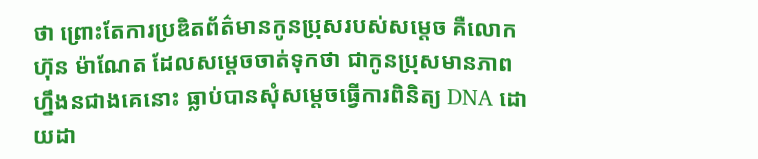ថា ព្រោះតែការប្រឌិតព័ត៌មានកូនប្រុសរបស់សម្តេច គឺលោក ហ៊ុន ម៉ាណែត ដែលសម្តេចចាត់ទុកថា ជាកូនប្រុសមានភាពហ្នឹងនជាងគេនោះ ធ្លាប់បានសុំសម្តេចធ្វើការពិនិត្យ DNA ដោយដា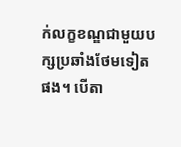ក់លក្ខខណ្ឌជាមួយបក្សប្រឆាំងថែមទៀតផង។ បើតា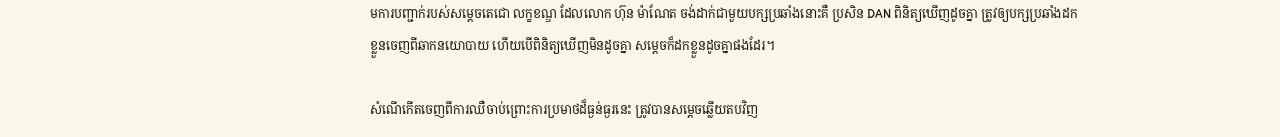មការបញ្ជាក់របស់សម្តេចតេជោ លក្ខខណ្ឌ ដែលលោក ហ៊ុន ម៉ាណែត ចង់ដាក់ជាមួយបក្សប្រឆាំងនោះគឺ ប្រសិន DAN ពិនិត្យឃើញដូចគ្នា ត្រូវឲ្យបក្សប្រឆាំងដកខ្លួនចេញពីឆាកនយោបាយ ហើយបើពិនិត្យឃើញមិនដូចគ្នា សម្តេចក៏ដកខ្លួនដូចគ្នាផងដែរ។

សំណើកើតចេញពីការឈឺចាប់ព្រោះការប្រមាថដ៏ធ្ងន់ធ្ងរនេះ ត្រូវបានសម្តេចឆ្លើយតបវិញ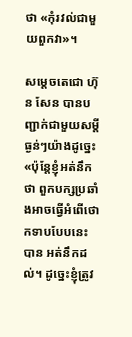ថា «កុំរវល់ជាមួយពួកវា»។

សម្តេចតេជោ ហ៊ុន សែន បានបញ្ជាក់ជាមួយសម្តីធ្ងន់ៗយ៉ាងដូច្នេះ «ប៉ុន្តែខ្ញុំអត់នឹកថា ពួកបក្សប្រឆាំងអាចធ្វើអំពើថោកទាបបែបនេះបាន អត់នឹកដល់។ ដូច្នេះខ្ញុំត្រូវ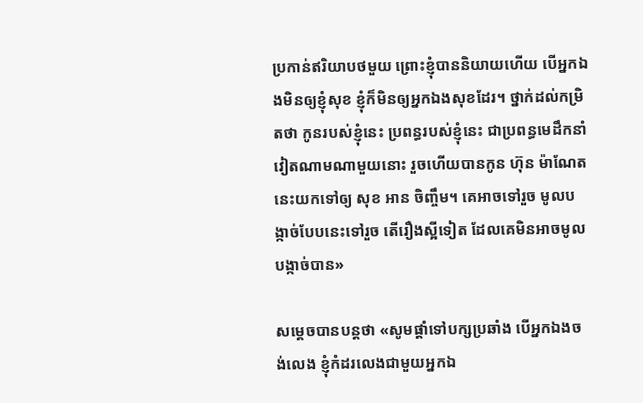ប្រកាន់ឥរិយាបថមួយ ព្រោះខ្ញុំបាននិយាយហើយ បើអ្នកឯងមិនឲ្យខ្ញុំសុខ ខ្ញុំក៏មិនឲ្យអ្នកឯងសុខដែរ។ ថ្នាក់ដល់កម្រិតថា កូនរបស់ខ្ញុំនេះ ប្រពន្ធរបស់ខ្ញុំនេះ ជាប្រពន្ធមេដឹកនាំវៀតណាមណាមួយនោះ រួចហើយបានកូន ហ៊ុន ម៉ាណែត នេះយកទៅឲ្យ សុខ អាន ចិញ្ចឹម។ គេអាចទៅរួច មូលបង្កាច់បែបនេះទៅរួច តើរឿងស្អីទៀត ដែលគេមិនអាចមូលបង្កាច់បាន»

សម្តេចបានបន្តថា «សូមផ្តាំទៅបក្សប្រឆាំង បើអ្នកឯងចង់លេង ខ្ញុំកំដរលេងជាមួយអ្នកឯ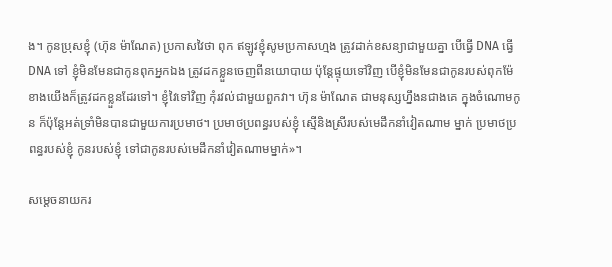ង។ កូនប្រុសខ្ញុំ (ហ៊ុន ម៉ាណែត) ប្រកាសវៃថា ពុក ឥឡូវខ្ញុំសូមប្រកាសហ្មង ត្រូវដាក់ខសន្យាជាមួយគ្នា បើធ្វើ DNA ធ្វើ DNA ទៅ ខ្ញុំមិនមែនជាកូនពុកអ្នកឯង ត្រូវដកខ្លួនចេញពីនយោបាយ ប៉ុន្តែផ្ទុយទៅវិញ បើខ្ញុំមិនមែនជាកូនរបស់ពុកម៉ែ ខាងយើងក៏ត្រូវដកខ្លួនដែរទៅ។ ខ្ញុំវៃទៅវិញ កុំរវល់ជាមួយពួកវា។ ហ៊ុន ម៉ាណែត ជាមនុស្សហ្នឹងនជាងគេ ក្នុងចំណោមកូន ក៏ប៉ុន្តែអត់ទ្រាំមិនបានជាមួយការប្រមាថ។ ប្រមាថប្រពន្ធរបស់ខ្ញុំ ស្មើនិងស្រីរបស់មេដឹកនាំវៀតណាម ម្នាក់ ប្រមាថប្រពន្ធរបស់ខ្ញុំ កូនរបស់ខ្ញុំ ទៅជាកូនរបស់មេដឹកនាំវៀតណាមម្នាក់»។

សម្តេចនាយករ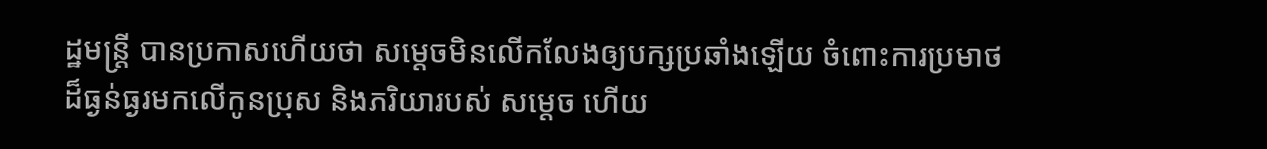ដ្ឋមន្រ្តី បានប្រកាសហើយថា សម្តេចមិនលើកលែងឲ្យបក្សប្រឆាំងឡើយ ចំពោះការប្រមាថដ៏ធ្ងន់ធ្ងរមកលើកូនប្រុស និងភរិយារបស់ សម្តេច ហើយ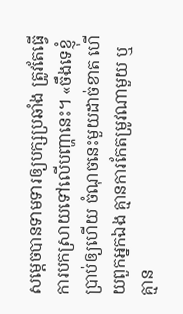សម្តេចបានទាមទារឲ្យបក្សប្រឆាំង ត្រូវតែធ្វើការបកស្រាយទៅលើបញ្ហានេះ។ «ចឹងទេខ្ញុំប្រាប់ឲ្យហើយ ចំណុចនេះមួយដាច់ខាត ហើយពួកអ្នកឯង គ្មានការកែតម្រូវណាមួយ ឬគ្មាន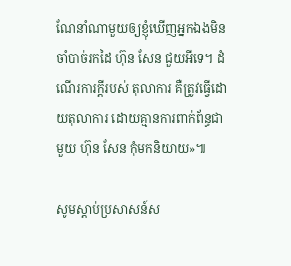ណែនាំណាមួយឲ្យខ្ញុំឃើញអ្នកឯងមិនចាំបាច់រកដៃ ហ៊ុន សែន ជួយអីទេ។ ដំណើរការក្តីរបស់ តុលាការ គឺត្រូវធ្វើដោយតុលាការ ដោយគ្មានការពាក់ព័ន្ធជាមួយ ហ៊ុន សែន កុំមកនិយាយ»៕

សូមស្តាប់ប្រសាសន៍ស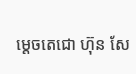ម្តេចតេជោ ហ៊ុន សែ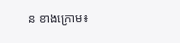ន ខាងក្រោម៖